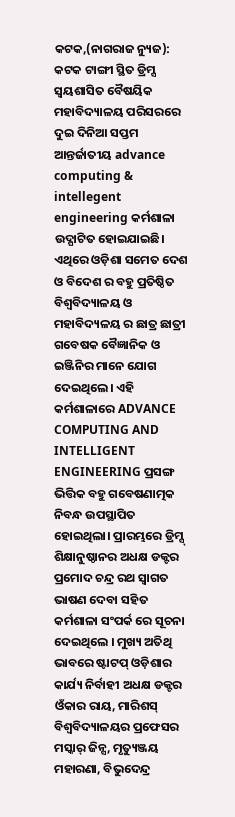କଟକ,(ନାଗରାଜ ନ୍ୟୁଜ): କଟକ ଟାଙ୍ଗୀ ସ୍ଥିତ ଡ୍ରିମ୍ସ ସ୍ଵୟଶାସିତ ବୈଷୟିକ ମହାବିଦ୍ୟାଳୟ ପରିସରରେ ଦୁଇ ଦିନିଆ ସପ୍ତମ ଆନ୍ତର୍ଜାତୀୟ advance computing & intellegent engineering କର୍ମଶାଳା ଉଦ୍ଘାଟିତ ହୋଇଯାଇଛି। ଏଥିରେ ଓଡ଼ିଶା ସମେତ ଦେଶ ଓ ବିଦେଶ ର ବହୁ ପ୍ରତିଷ୍ଠିତ ବିଶ୍ୱବିଦ୍ୟାଳୟ ଓ ମହାବିଦ୍ୟଳୟ ର ଛାତ୍ର ଛାତ୍ରୀ ଗବେଷକ ବୈଜ୍ଞାନିକ ଓ ଇଞ୍ଜିନିର ମାନେ ଯୋଗ ଦେଇଥିଲେ। ଏହି କର୍ମଶାଳାରେ ADVANCE COMPUTING AND INTELLIGENT ENGINEERING ପ୍ରସଙ୍ଗ ଭିତ୍ତିକ ବହୁ ଗବେଷଣାତ୍ମକ ନିବନ୍ଧ ଉପସ୍ଥାପିତ ହୋଇଥିଲା। ପ୍ରାରମ୍ଭରେ ଡ୍ରିମ୍ସ୍ ଶିକ୍ଷାନୁଷ୍ଠାନର ଅଧକ୍ଷ ଡକ୍ଟର ପ୍ରମୋଦ ଚନ୍ଦ୍ର ରଥ ସ୍ଵାଗତ ଭାଷଣ ଦେବା ସହିତ କର୍ମଶାଳା ସଂପର୍କ ରେ ସୂଚନା ଦେଇଥିଲେ । ମୁଖ୍ୟ ଅତିଥି ଭାବରେ ଷ୍ଟାଟପ୍ ଓଡ଼ିଶାର କାର୍ଯ୍ୟ ନିର୍ବାହୀ ଅଧକ୍ଷ ଡକ୍ଟର ଓଁକାର ରାୟ, ମାରିଶସ୍ ବିଶ୍ଵବିଦ୍ୟାଳୟର ପ୍ରଫେସର ମସ୍କାର୍ ଜିନ୍ସ, ମୃତ୍ୟୁଞ୍ଜୟ ମହାରଣା, ବିଭୁଦେନ୍ଦ୍ର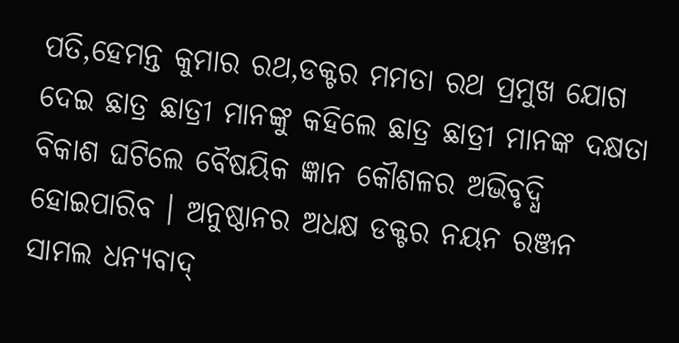ପତି,ହେମନ୍ତ କୁମାର ରଥ,ଡକ୍ଟର ମମତା ରଥ ପ୍ରମୁଖ ଯୋଗ ଦେଇ ଛାତ୍ର ଛାତ୍ରୀ ମାନଙ୍କୁ କହିଲେ ଛାତ୍ର ଛାତ୍ରୀ ମାନଙ୍କ ଦକ୍ଷତା ବିକାଶ ଘଟିଲେ ବୈଷୟିକ ଜ୍ଞାନ କୌଶଳର ଅଭିବୃଦ୍ଧି ହୋଇପାରିବ । ଅନୁଷ୍ଠାନର ଅଧକ୍ଷ ଡକ୍ଟର ନୟନ ରଞ୍ଜନ ସାମଲ ଧନ୍ୟବାଦ୍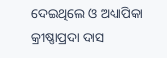ଦେଇଥିଲେ ଓ ଅଧ୍ୟାପିକା କ୍ରୀଷ୍ଣାପ୍ରଦା ଦାସ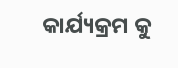କାର୍ଯ୍ୟକ୍ରମ କୁ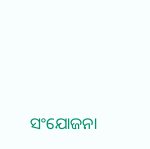ସଂଯୋଜନା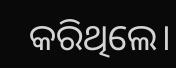କରିଥିଲେ।